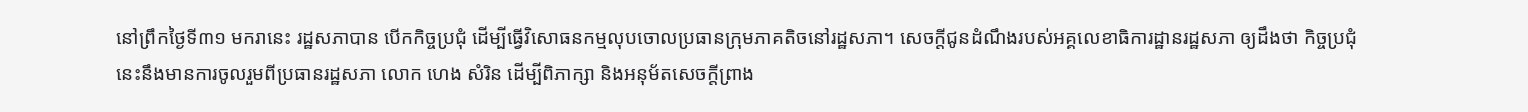នៅព្រឹកថ្ងៃទី៣១ មករានេះ រដ្ឋសភាបាន បើកកិច្ចប្រជុំ ដើម្បីធ្វើវិសោធនកម្មលុបចោលប្រធានក្រុមភាគតិចនៅរដ្ឋសភា។ សេចក្តីជូនដំណឹងរបស់អគ្គលេខាធិការដ្ឋានរដ្ឋសភា ឲ្យដឹងថា កិច្ចប្រជុំនេះនឹងមានការចូលរួមពីប្រធានរដ្ឋសភា លោក ហេង សំរិន ដើម្បីពិភាក្សា និងអនុម័តសេចក្តីព្រាង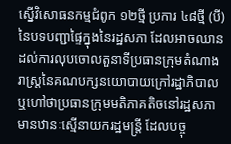ស្នើវិសោធនកម្មជំពូក ១២ថ្មី ប្រការ ៤៨ថ្មី (បី) នៃបទបញ្ជាផ្ទៃក្នុងនៃរដ្ឋសភា ដែលអាចឈានដល់ការលុបចោលតួនាទីប្រធានក្រុមតំណាងរាស្ត្រនៃគណបក្សនយោបាយក្រៅរដ្ឋាភិបាល ឬហៅថាប្រធានក្រុមមតិភាគតិចនៅរដ្ឋសភា មានឋានៈស្មើនាយករដ្ឋមន្ត្រី ដែលបច្ចុ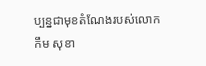ប្បន្នជាមុខតំណែងរបស់លោក កឹម សុខា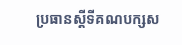ប្រធានស្តីទីគណបក្សស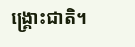ង្គ្រោះជាតិ។